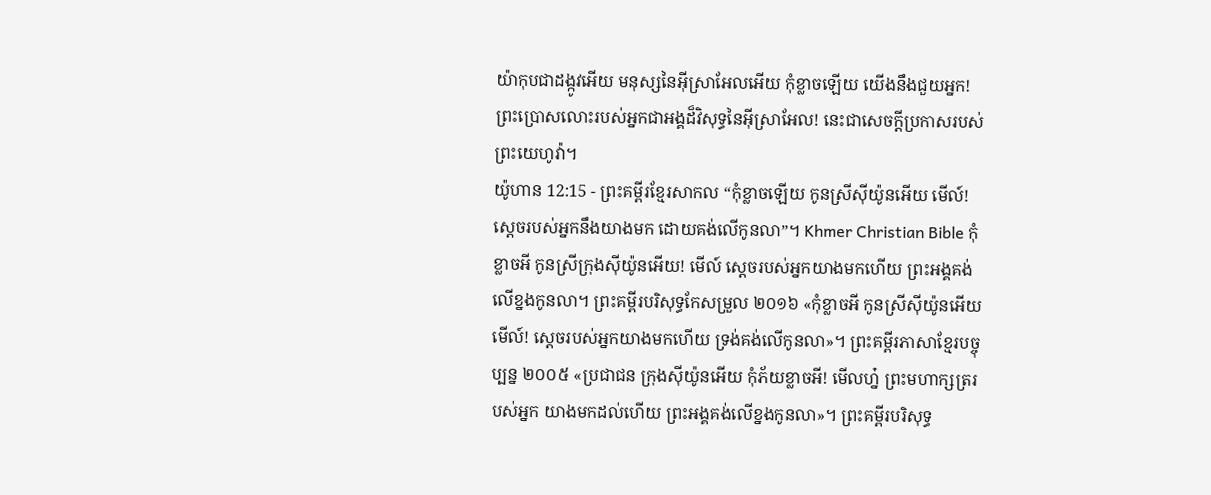យ៉ាកុបជាដង្កូវអើយ មនុស្សនៃអ៊ីស្រាអែលអើយ កុំខ្លាចឡើយ យើងនឹងជួយអ្នក! ព្រះប្រោសលោះរបស់អ្នកជាអង្គដ៏វិសុទ្ធនៃអ៊ីស្រាអែល! នេះជាសេចក្ដីប្រកាសរបស់ព្រះយេហូវ៉ា។
យ៉ូហាន 12:15 - ព្រះគម្ពីរខ្មែរសាកល “កុំខ្លាចឡើយ កូនស្រីស៊ីយ៉ូនអើយ មើល៍! ស្ដេចរបស់អ្នកនឹងយាងមក ដោយគង់លើកូនលា”។ Khmer Christian Bible កុំខ្លាចអី កូនស្រីក្រុងស៊ីយ៉ូនអើយ! មើល៍ ស្ដេចរបស់អ្នកយាងមកហើយ ព្រះអង្គគង់លើខ្នងកូនលា។ ព្រះគម្ពីរបរិសុទ្ធកែសម្រួល ២០១៦ «កុំខ្លាចអី កូនស្រីស៊ីយ៉ូនអើយ មើល៍! ស្តេចរបស់អ្នកយាងមកហើយ ទ្រង់គង់លើកូនលា»។ ព្រះគម្ពីរភាសាខ្មែរបច្ចុប្បន្ន ២០០៥ «ប្រជាជន ក្រុងស៊ីយ៉ូនអើយ កុំភ័យខ្លាចអី! មើលហ្ន៎ ព្រះមហាក្សត្ររបស់អ្នក យាងមកដល់ហើយ ព្រះអង្គគង់លើខ្នងកូនលា»។ ព្រះគម្ពីរបរិសុទ្ធ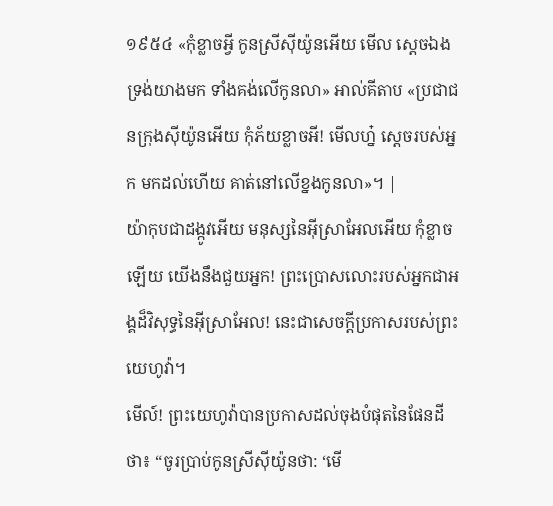១៩៥៤ «កុំខ្លាចអ្វី កូនស្រីស៊ីយ៉ូនអើយ មើល ស្តេចឯងទ្រង់យាងមក ទាំងគង់លើកូនលា» អាល់គីតាប «ប្រជាជនក្រុងស៊ីយ៉ូនអើយ កុំភ័យខ្លាចអី! មើលហ្ន៎ ស្តេចរបស់អ្នក មកដល់ហើយ គាត់នៅលើខ្នងកូនលា»។ |
យ៉ាកុបជាដង្កូវអើយ មនុស្សនៃអ៊ីស្រាអែលអើយ កុំខ្លាចឡើយ យើងនឹងជួយអ្នក! ព្រះប្រោសលោះរបស់អ្នកជាអង្គដ៏វិសុទ្ធនៃអ៊ីស្រាអែល! នេះជាសេចក្ដីប្រកាសរបស់ព្រះយេហូវ៉ា។
មើល៍! ព្រះយេហូវ៉ាបានប្រកាសដល់ចុងបំផុតនៃផែនដីថា៖ “ចូរប្រាប់កូនស្រីស៊ីយ៉ូនថា: ‘មើ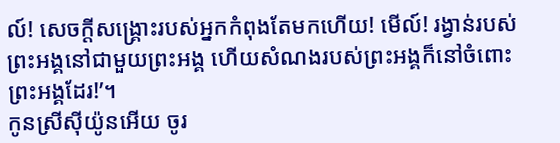ល៍! សេចក្ដីសង្គ្រោះរបស់អ្នកកំពុងតែមកហើយ! មើល៍! រង្វាន់របស់ព្រះអង្គនៅជាមួយព្រះអង្គ ហើយសំណងរបស់ព្រះអង្គក៏នៅចំពោះព្រះអង្គដែរ!’។
កូនស្រីស៊ីយ៉ូនអើយ ចូរ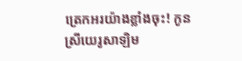ត្រេកអរយ៉ាងខ្លាំងចុះ! កូនស្រីយេរូសាឡិម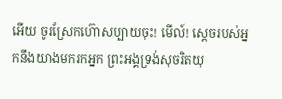អើយ ចូរស្រែកហ៊ោសប្បាយចុះ! មើល៍! ស្ដេចរបស់អ្នកនឹងយាងមករកអ្នក ព្រះអង្គទ្រង់សុចរិតយុ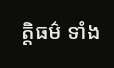ត្តិធម៌ ទាំង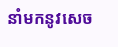នាំមកនូវសេច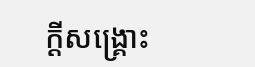ក្ដីសង្គ្រោះ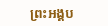ព្រះអង្គប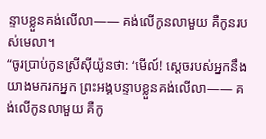ន្ទាបខ្លួនគង់លើលា—— គង់លើកូនលាមួយ គឺកូនរបស់មេលា។
“ចូរប្រាប់កូនស្រីស៊ីយ៉ូនថា: ‘មើល៍! ស្ដេចរបស់អ្នកនឹងយាងមករកអ្នក ព្រះអង្គបន្ទាបខ្លួនគង់លើលា—— គង់លើកូនលាមួយ គឺកូ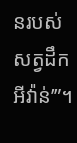នរបស់សត្វដឹកអីវ៉ាន់’”។